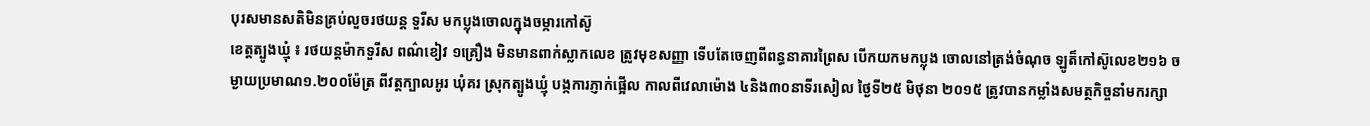បុរសមានសតិមិនគ្រប់លួចរថយន្ត ទួរីស មកប្លុងចោលក្នុងចម្ការកៅស៊ូ
ខេត្តត្បូងឃ្មុំ ៖ រថយន្តម៉ាកទួរីស ពណ៌ខៀវ ១គ្រឿង មិនមានពាក់ស្លាកលេខ ត្រូវមុខសញ្ញា ទើបតែចេញពីពន្ធនាគារព្រៃស បើកយកមកប្លុង ចោលនៅត្រង់ចំណុច ឡូត៏កៅស៊ូលេខ២១៦ ចម្ងាយប្រមាណ១.២០០ម៉ែត្រ ពីវត្តក្បាលអូរ ឃុំគរ ស្រុកត្បូងឃ្មុំ បង្កការភ្ញាក់ផ្អើល កាលពីវេលាម៉ោង ៤និង៣០នាទីរសៀល ថ្ងៃទី២៥ មិថុនា ២០១៥ ត្រូវបានកម្លាំងសមត្ថកិច្ចនាំមករក្សា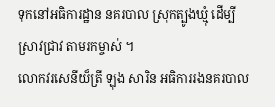ទុកនៅអធិការដ្ឋាន នគរបាល ស្រុកត្បូងឃ្មុំ ដើម្បីស្រាវជ្រាវ តាមរកម្ចាស់ ។
លោកវរសេនីយ៏ត្រី ឡុង សារិន អធិការរងនគរបាល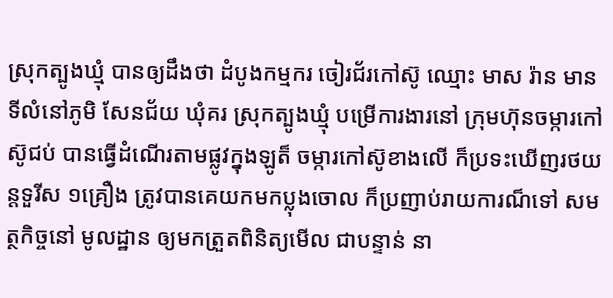ស្រុកត្បូងឃ្មុំ បានឲ្យដឹងថា ដំបូងកម្មករ ចៀរជ័រកៅស៊ូ ឈ្មោះ មាស រ៉ាន មានទីលំនៅភូមិ សែនជ័យ ឃុំគរ ស្រុកត្បូងឃ្មុំ បម្រើការងារនៅ ក្រុមហ៊ុនចម្ការកៅស៊ូជប់ បានធ្វើដំណើរតាមផ្លូវក្នុងឡូត៏ ចម្ការកៅស៊ូខាងលើ ក៏ប្រទះឃើញរថយន្តទួរីស ១គ្រឿង ត្រូវបានគេយកមកប្លុងចោល ក៏ប្រញាប់រាយការណ៏ទៅ សមត្ថកិច្ចនៅ មូលដ្ឋាន ឲ្យមកត្រួតពិនិត្យមើល ជាបន្ទាន់ នា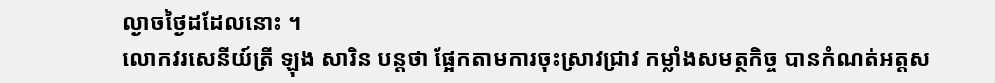ល្ងាចថ្ងៃដដែលនោះ ។
លោកវរសេនីយ៍ត្រី ឡុង សារិន បន្តថា ផ្អែកតាមការចុះស្រាវជ្រាវ កម្លាំងសមត្ថកិច្ច បានកំណត់អត្តស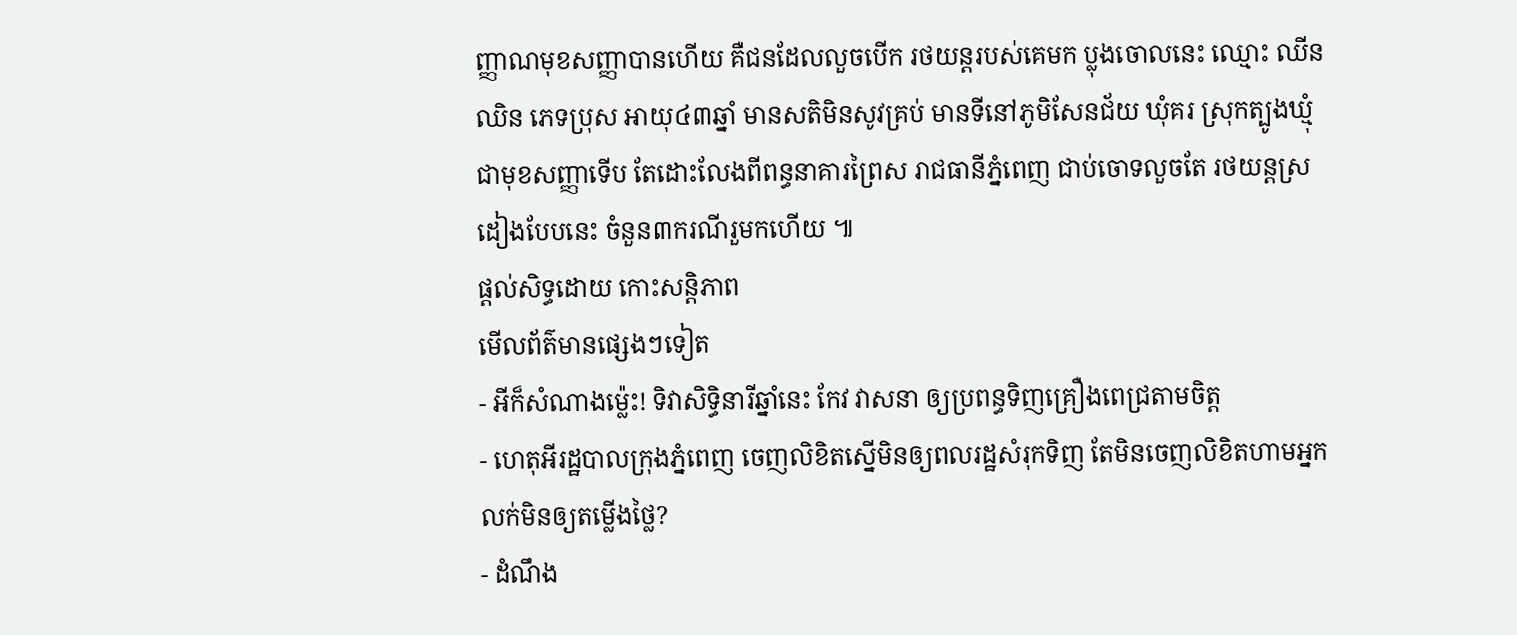ញ្ញាណមុខសញ្ញាបានហើយ គឺជនដែលលួចបើក រថយន្តរបស់គេមក ប្លុងចោលនេះ ឈ្មោះ ឈីន ឈិន ភេទប្រុស អាយុ៤៣ឆ្នាំ មានសតិមិនសូវគ្រប់ មានទីនៅភូមិសែនជ័យ ឃុំគរ ស្រុកត្បូងឃ្មុំ ជាមុខសញ្ញាទើប តែដោះលែងពីពន្ធនាគារព្រៃស រាជធានីភ្នំពេញ ជាប់ចោទលួចតែ រថយន្តស្រដៀងបែបនេះ ចំនួន៣ករណីរួមកហើយ ៕
ផ្តល់សិទ្ធដោយ កោះសន្តិភាព
មើលព័ត៌មានផ្សេងៗទៀត
- អីក៏សំណាងម្ល៉េះ! ទិវាសិទ្ធិនារីឆ្នាំនេះ កែវ វាសនា ឲ្យប្រពន្ធទិញគ្រឿងពេជ្រតាមចិត្ត
- ហេតុអីរដ្ឋបាលក្រុងភ្នំពេញ ចេញលិខិតស្នើមិនឲ្យពលរដ្ឋសំរុកទិញ តែមិនចេញលិខិតហាមអ្នកលក់មិនឲ្យតម្លើងថ្លៃ?
- ដំណឹង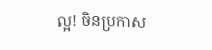ល្អ! ចិនប្រកាស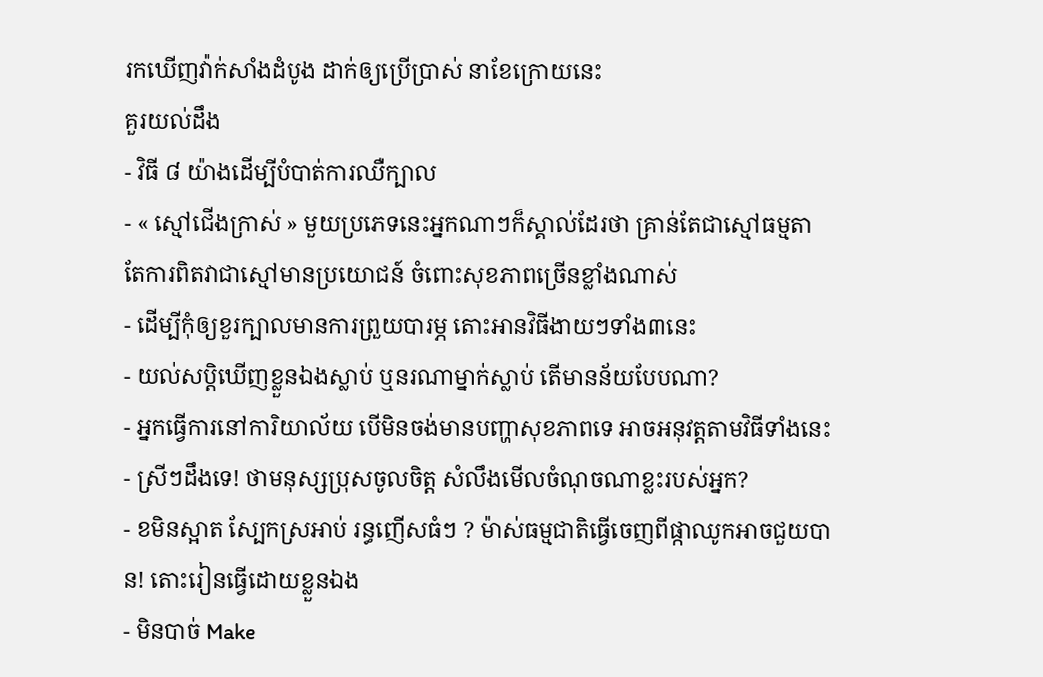រកឃើញវ៉ាក់សាំងដំបូង ដាក់ឲ្យប្រើប្រាស់ នាខែក្រោយនេះ
គួរយល់ដឹង
- វិធី ៨ យ៉ាងដើម្បីបំបាត់ការឈឺក្បាល
- « ស្មៅជើងក្រាស់ » មួយប្រភេទនេះអ្នកណាៗក៏ស្គាល់ដែរថា គ្រាន់តែជាស្មៅធម្មតា តែការពិតវាជាស្មៅមានប្រយោជន៍ ចំពោះសុខភាពច្រើនខ្លាំងណាស់
- ដើម្បីកុំឲ្យខួរក្បាលមានការព្រួយបារម្ភ តោះអានវិធីងាយៗទាំង៣នេះ
- យល់សប្តិឃើញខ្លួនឯងស្លាប់ ឬនរណាម្នាក់ស្លាប់ តើមានន័យបែបណា?
- អ្នកធ្វើការនៅការិយាល័យ បើមិនចង់មានបញ្ហាសុខភាពទេ អាចអនុវត្តតាមវិធីទាំងនេះ
- ស្រីៗដឹងទេ! ថាមនុស្សប្រុសចូលចិត្ត សំលឹងមើលចំណុចណាខ្លះរបស់អ្នក?
- ខមិនស្អាត ស្បែកស្រអាប់ រន្ធញើសធំៗ ? ម៉ាស់ធម្មជាតិធ្វើចេញពីផ្កាឈូកអាចជួយបាន! តោះរៀនធ្វើដោយខ្លួនឯង
- មិនបាច់ Make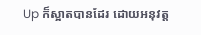Up ក៏ស្អាតបានដែរ ដោយអនុវត្ត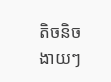តិចនិចងាយៗ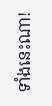ទាំងនេះណា!